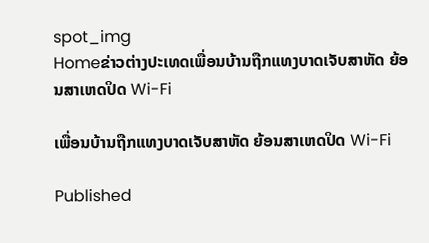spot_img
Homeຂ່າວຕ່າງປະເທດເພື່ອນບ້ານຖືກແທງບາດເຈັບສາຫັດ ຍ້ອນສາເຫດປິດ Wi-Fi

ເພື່ອນບ້ານຖືກແທງບາດເຈັບສາຫັດ ຍ້ອນສາເຫດປິດ Wi-Fi

Published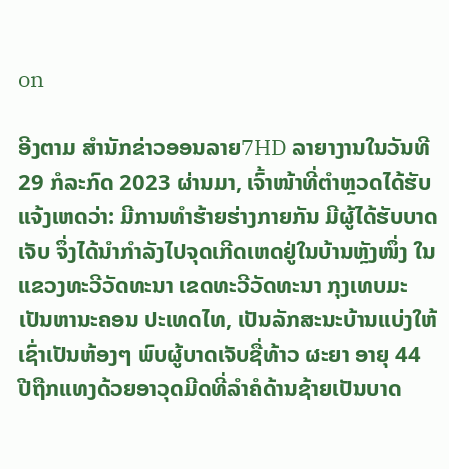on

ອີງຕາມ ສຳນັກຂ່າວອອນລາຍ7HD ລາຍາງານໃນວັນທີ 29 ກໍລະກົດ 2023 ຜ່ານມາ, ເຈົ້າໜ້າທີ່ຕຳຫຼວດໄດ້ຮັບແຈ້ງເຫດວ່າ: ມີການທຳຮ້າຍຮ່າງກາຍກັນ ມີຜູ້ໄດ້ຮັບບາດເຈັບ ຈຶ່ງໄດ້ນຳກຳລັງໄປຈຸດເກີດເຫດຢູ່ໃນບ້ານຫຼັງໜຶ່ງ ໃນແຂວງທະວີວັດທະນາ ເຂດທະວີວັດທະນາ ກຸງເທບມະເປັນຫານະຄອນ ປະເທດໄທ, ເປັນລັກສະນະບ້ານແບ່ງໃຫ້ເຊົ່າເປັນຫ້ອງໆ ພົບຜູ້ບາດເຈັບຊື່ທ້າວ ຜະຍາ ອາຍຸ 44 ປີຖືກແທງດ້ວຍອາວຸດມີດທີ່ລຳຄໍດ້ານຊ້າຍເປັນບາດ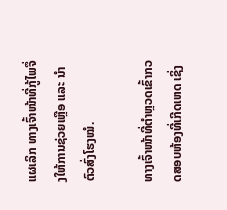ແຜເລິກ ທາງເຈົ້າໜ້າທີ່ກູ້ໄພຈຶ່ງໃຫ້ການຊ່ວຍເຫຼືອ ແລະ ນຳຕົວສົ່ງໂຮງໝໍ.

ທາງເຈົ້າໜ້າທີ່ຕຳຫຼວດເຂົ້າກວດສອບຫ້ອງທີ່ເກີດເຫດ ເຊິ່ງ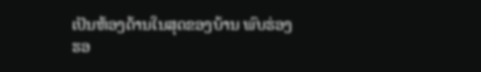ເປັນຫ້ອງດ້ານໃນສຸດຂອງບ້ານ ພົບຮ່ອງຮອ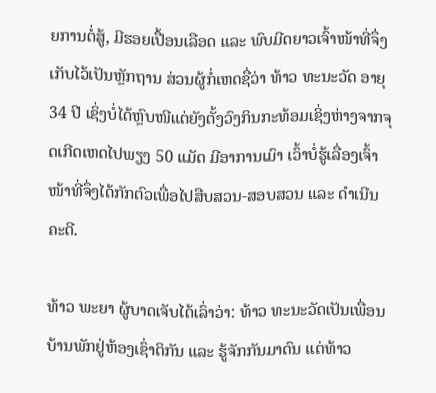ຍການຕໍ່ສູ້, ມີຮອຍເປື້ອນເລືອດ ແລະ ພົບມີດຍາວເຈົ້າໜ້າທີ່ຈຶ່ງເກັບໄວ້ເປັນຫຼັກຖານ ສ່ວນຜູ້ກໍ່ເຫດຊື່ວ່າ ທ້າວ ທະນະວັດ ອາຍຸ 34 ປີ ເຊິ່ງບໍ່ໄດ້ຫຼົບໜີແຕ່ຍັງຕັ້ງວົງກິນກະທ້ອມເຊິ່ງຫ່າງຈາກຈຸດເກີດເຫດໄປພຽງ 50 ແມັດ ມີອາການເມົາ ເວົ້າບໍ່ຮູ້ເລື່ອງເຈົ້າໜ້າທີ່ຈຶ່ງໄດ້ກັກຕົວເພື່ອໄປສືບສວນ-ສອບສວນ ແລະ ດຳເນີນຄະດີ.

ທ້າວ ພະຍາ ຜູ້ບາດເຈັບໄດ້ເລົ່າວ່າ: ທ້າວ ທະນະວັດເປັນເພື່ອນບ້ານພັກຢູ່ຫ້ອງເຊົ່າຕິກັນ ແລະ ຮູ້ຈັກກັນມາດົນ ແຕ່ທ້າວ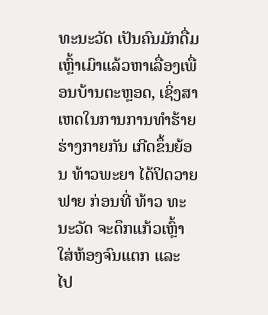ທະນະວັດ ເປັນຄົນມັກດື່ມເຫຼົ້າເມົາແລ້ວຫາເລື່ອງເພື່ອນບ້ານຕະຫຼອດ, ເຊິ່ງສາເຫດໃນການການທຳຮ້າຍຮ່າງກາຍກັນ ເກີດຂຶ້ນຍ້ອນ ທ້າວພະຍາ ໄດ້ປິດວາຍຟາຍ ກ່ອນທີ່ ທ້າວ ທະນະວັດ ຈະດຶກແກ້ວເຫຼົ້າໃສ່ຫ້ອງຈົນແຕກ ແລະ ໄປ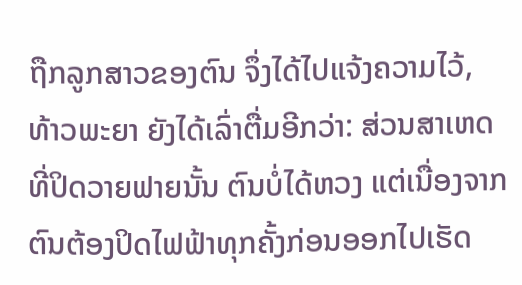ຖືກລູກສາວຂອງຕົນ ຈຶ່ງໄດ້ໄປແຈ້ງຄວາມໄວ້, ທ້າວພະຍາ ຍັງໄດ້ເລົ່າຕື່ມອີກວ່າ: ສ່ວນສາເຫດທີ່ປິດວາຍຟາຍນັ້ນ ຕົນບໍ່ໄດ້ຫວງ ແຕ່ເນື່ອງຈາກຕົນຕ້ອງປິດໄຟຟ້າທຸກຄັ້ງກ່ອນອອກໄປເຮັດ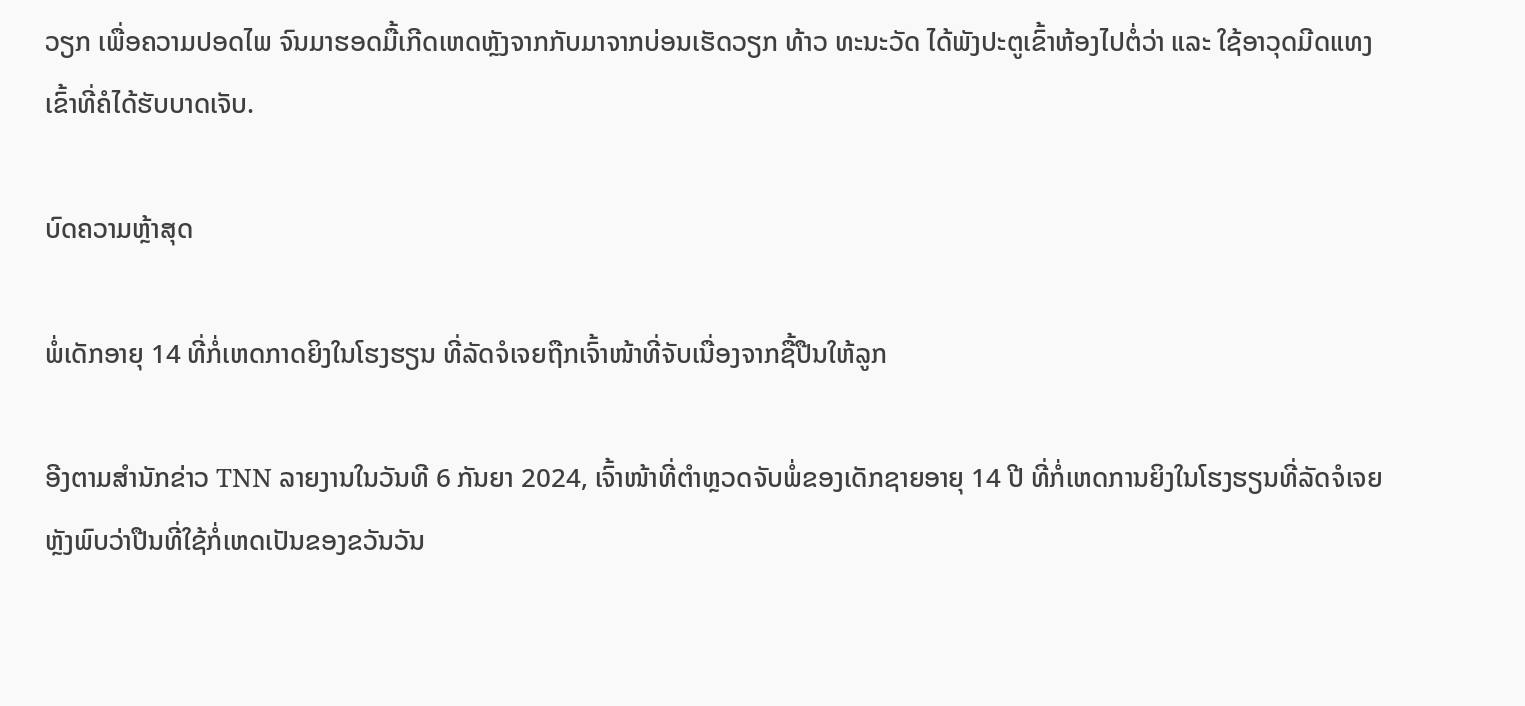ວຽກ ເພື່ອຄວາມປອດໄພ ຈົນມາຮອດມື້ເກີດເຫດຫຼັງຈາກກັບມາຈາກບ່ອນເຮັດວຽກ ທ້າວ ທະນະວັດ ໄດ້ພັງປະຕູເຂົ້າຫ້ອງໄປຕໍ່ວ່າ ແລະ ໃຊ້ອາວຸດມີດແທງເຂົ້າທີ່ຄໍໄດ້ຮັບບາດເຈັບ.

ບົດຄວາມຫຼ້າສຸດ

ພໍ່ເດັກອາຍຸ 14 ທີ່ກໍ່ເຫດກາດຍິງໃນໂຮງຮຽນ ທີ່ລັດຈໍເຈຍຖືກເຈົ້າໜ້າທີ່ຈັບເນື່ອງຈາກຊື້ປືນໃຫ້ລູກ

ອີງຕາມສຳນັກຂ່າວ TNN ລາຍງານໃນວັນທີ 6 ກັນຍາ 2024, ເຈົ້າໜ້າທີ່ຕຳຫຼວດຈັບພໍ່ຂອງເດັກຊາຍອາຍຸ 14 ປີ ທີ່ກໍ່ເຫດການຍິງໃນໂຮງຮຽນທີ່ລັດຈໍເຈຍ ຫຼັງພົບວ່າປືນທີ່ໃຊ້ກໍ່ເຫດເປັນຂອງຂວັນວັນ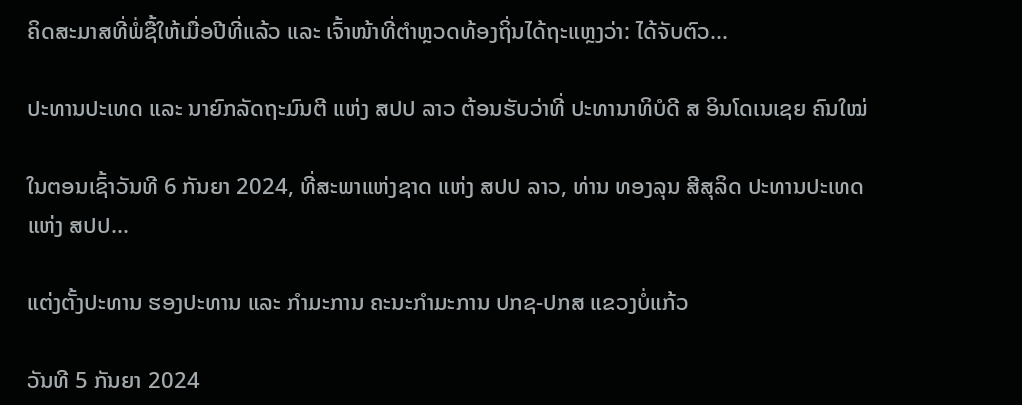ຄິດສະມາສທີ່ພໍ່ຊື້ໃຫ້ເມື່ອປີທີ່ແລ້ວ ແລະ ເຈົ້າໜ້າທີ່ຕຳຫຼວດທ້ອງຖິ່ນໄດ້ຖະແຫຼງວ່າ: ໄດ້ຈັບຕົວ...

ປະທານປະເທດ ແລະ ນາຍົກລັດຖະມົນຕີ ແຫ່ງ ສປປ ລາວ ຕ້ອນຮັບວ່າທີ່ ປະທານາທິບໍດີ ສ ອິນໂດເນເຊຍ ຄົນໃໝ່

ໃນຕອນເຊົ້າວັນທີ 6 ກັນຍາ 2024, ທີ່ສະພາແຫ່ງຊາດ ແຫ່ງ ສປປ ລາວ, ທ່ານ ທອງລຸນ ສີສຸລິດ ປະທານປະເທດ ແຫ່ງ ສປປ...

ແຕ່ງຕັ້ງປະທານ ຮອງປະທານ ແລະ ກຳມະການ ຄະນະກຳມະການ ປກຊ-ປກສ ແຂວງບໍ່ແກ້ວ

ວັນທີ 5 ກັນຍາ 2024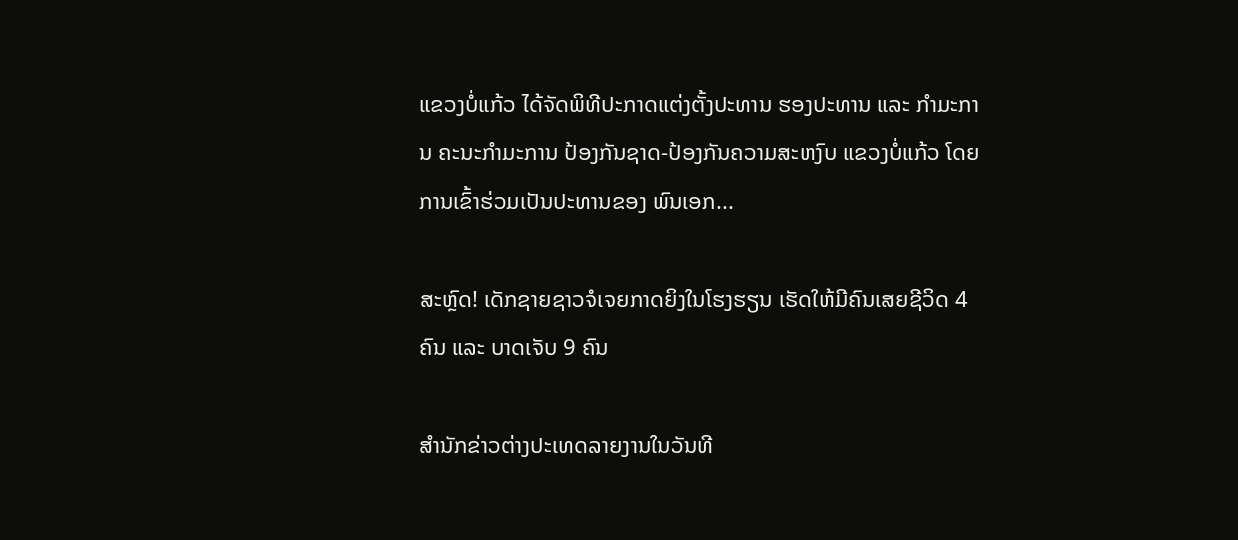ແຂວງບໍ່ແກ້ວ ໄດ້ຈັດພິທີປະກາດແຕ່ງຕັ້ງປະທານ ຮອງປະທານ ແລະ ກຳມະການ ຄະນະກຳມະການ ປ້ອງກັນຊາດ-ປ້ອງກັນຄວາມສະຫງົບ ແຂວງບໍ່ແກ້ວ ໂດຍການເຂົ້າຮ່ວມເປັນປະທານຂອງ ພົນເອກ...

ສະຫຼົດ! ເດັກຊາຍຊາວຈໍເຈຍກາດຍິງໃນໂຮງຮຽນ ເຮັດໃຫ້ມີຄົນເສຍຊີວິດ 4 ຄົນ ແລະ ບາດເຈັບ 9 ຄົນ

ສຳນັກຂ່າວຕ່າງປະເທດລາຍງານໃນວັນທີ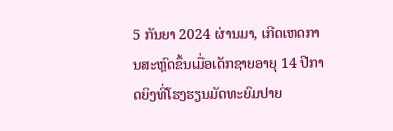5 ກັນຍາ 2024 ຜ່ານມາ, ເກີດເຫດການສະຫຼົດຂຶ້ນເມື່ອເດັກຊາຍອາຍຸ 14 ປີກາດຍິງທີ່ໂຮງຮຽນມັດທະຍົມປາຍ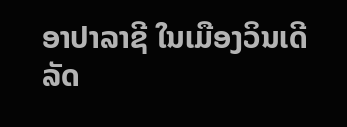ອາປາລາຊີ ໃນເມືອງວິນເດີ ລັດ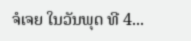ຈໍເຈຍ ໃນວັນພຸດ ທີ 4...